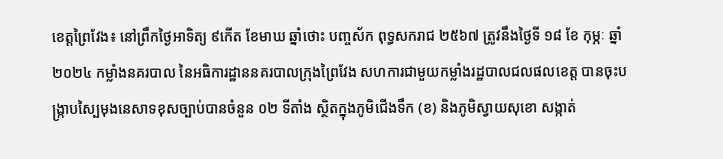ខេត្តព្រៃវែង៖ នៅព្រឹកថ្ងៃអាទិត្យ ៩កើត ខែមាឃ ឆ្នាំថោះ បញ្ចស័ក ពុទ្ធសករាជ ២៥៦៧ ត្រូវនឹងថ្ងៃទី ១៨ ខែ កុម្ភៈ ឆ្នាំ ២០២៤ កម្លាំងនគរបាល នៃអធិការដ្ឋាននគរបាលក្រុងព្រៃវែង សហការជាមួយកម្លាំងរដ្ឋបាលជលផលខេត្ត បានចុះបង្ក្រាបស្បៃមុងនេសាទខុសច្បាប់បានចំនួន ០២ ទីតាំង ស្ថិតក្នុងភូមិជើងទឹក (ខ) និងភូមិស្វាយសុខោ សង្កាត់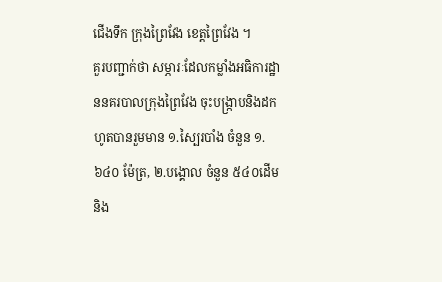ជើងទឹក ក្រុងព្រៃវែង ខេត្តព្រៃវែង ។
គួរបញ្ជាក់ថា សម្ភារៈដែលកម្លាំងអធិការដ្ឋាននគរបាលក្រុងព្រៃវែង ចុះបង្ក្រាបនិងដកហូតបានរួមមាន ១.ស្បៃរបាំង ចំនួន ១.៦៤០ ម៉ែត្រ, ២.បង្គោល ចំនួន ៥៤០ដើម និង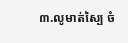៣.លូមាត់ស្បៃ ចំ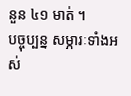នួន ៤១ មាត់ ។
បច្ចុប្បន្ន សម្ភារៈទាំងអស់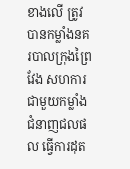ខាងលើ ត្រូវបានកម្លាំងនគរបាលក្រុងព្រៃវែង សហការជាមួយកម្លាំងជំនាញជលផល ធ្វើការដុត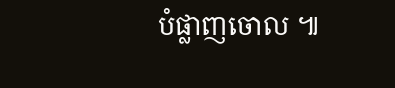បំផ្លាញចោល ៕